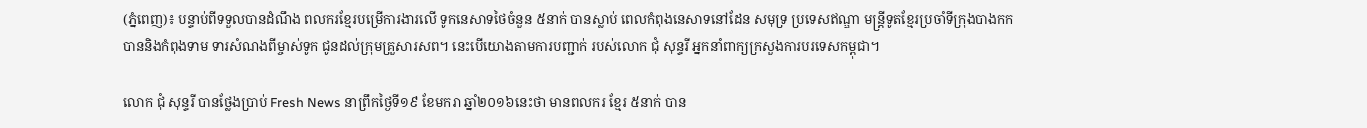(ភ្នំពេញ)៖ បន្ទាប់ពីទទួលបានដំណឹង ពលករខ្មែរបម្រើការងារលើ ទូកនេសាទថៃចំនួន ៥នាក់ បានស្លាប់ ពេលកំពុងនេសាទនៅដែន សមុទ្រ ប្រទេសឥណ្ឌា មន្រ្តីទូតខ្មែរប្រចាំទីក្រុងបាងកក បាននិងកំពុងទាម ទារសំណងពីម្ចាស់ទូក ជូនដល់ក្រុមគ្រួសារសព។ នេះបើយោងតាមការបញ្ជាក់ របស់លោក ជុំ សុន្ទរី អ្នកនាំពាក្យក្រសួងការបរទេសកម្ពុជា។

លោក ជុំ សុន្ទរី បានថ្លែងប្រាប់ Fresh News នាព្រឹកថ្ងៃទី១៩ ខែមករា ឆ្នាំ២០១៦នេះថា មានពលករ ខ្មែរ ៥នាក់ បាន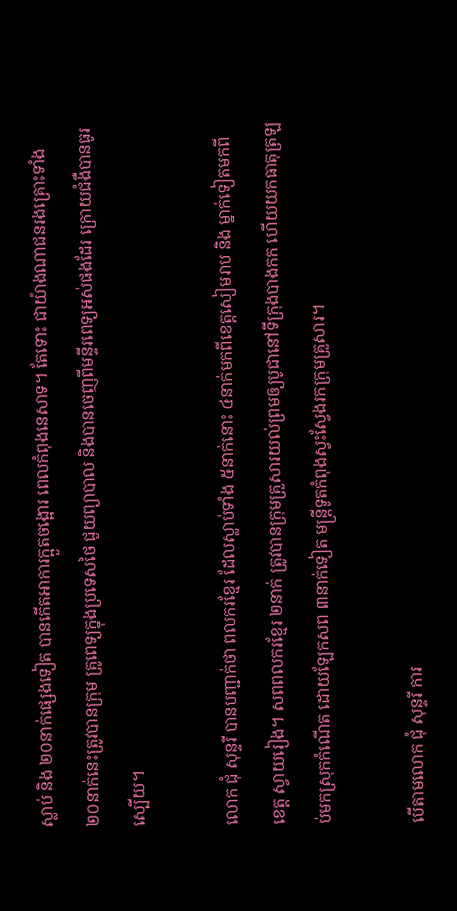ស្លាប់ និង ២០នាក់ផ្សេងទៀត បានកើតអាការក្អួតចង្អោរ ពេលកំពុងនេសាទ។ តែទោះ ជាយ៉ាងណាជនរងគ្រោះទាំង ២០នាក់នេះត្រូវបានក្រុម គ្រូពេទ្យក្នុងប្រទេសថៃ ជួយព្យាបាល និងបានចេញពីមន្ទីរពេទ្យអស់ផងដែរ ក្រោយជំងឺបានធូរស្បើយ។

លោក ជុំ សុន្ទរី បានបញ្ជាក់ថា ពលករខ្មែរ ដែលស្លាប់ទាំង ៥នាក់នោះ ៤នាក់មកពីខេត្តសៀមរាប និង ម្នាក់ទៀតមកពីខេត្ត ស្វាយរៀង។ សពពលករខ្មែរ ២នាក់ ត្រូវបានក្រុមគ្រួសារយល់ព្រមឲ្យបូជានៅទីក្រុងបាងកក ហើយយកធាតុត្រឡប់មកស្រុកកំណើត ដោយឡែកសព ៣នាក់ទៀត មន្រ្តីទូតកំពុងស្វះស្វែងរកក្រុមគ្រួសារ។

បើតាមលោក ជុំ សុន្ទរី ការ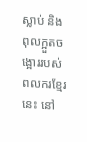ស្លាប់ និង ពុលក្អួតចង្អោររបស់ពលករខ្មែរនេះ នៅ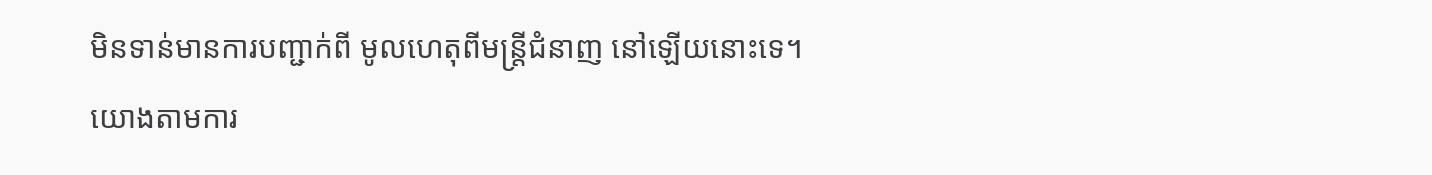មិនទាន់មានការបញ្ជាក់ពី មូលហេតុពីមន្រ្តីជំនាញ នៅឡើយនោះទេ។
យោងតាមការ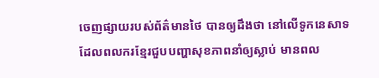ចេញផ្សាយរបស់ព័ត៌មានថៃ បានឲ្យដឹងថា នៅលើទូកនេសាទ ដែលពលករខ្មែរជួបបញ្ហាសុខភាពនាំឲ្យស្លាប់ មានពល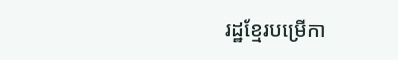រដ្ឋខ្មែរបម្រើកា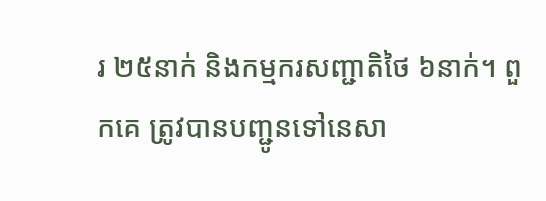រ ២៥នាក់ និងកម្មករសញ្ជាតិថៃ ៦នាក់។ ពួកគេ ត្រូវបានបញ្ជូនទៅនេសា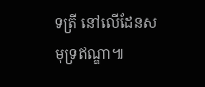ទត្រី នៅលើដែនសមុទ្រឥណ្ឌា៕